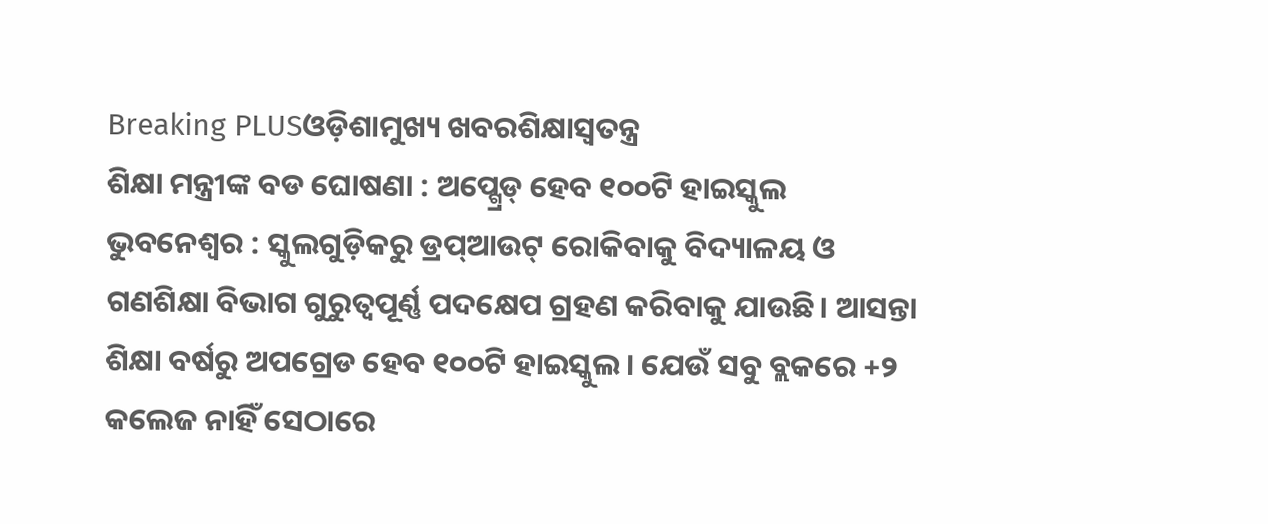Breaking PLUSଓଡ଼ିଶାମୁଖ୍ୟ ଖବରଶିକ୍ଷାସ୍ୱତନ୍ତ୍ର
ଶିକ୍ଷା ମନ୍ତ୍ରୀଙ୍କ ବଡ ଘୋଷଣା : ଅପ୍ଗ୍ରେଡ୍ ହେବ ୧୦୦ଟି ହାଇସ୍କୁଲ
ଭୁବନେଶ୍ୱର : ସ୍କୁଲଗୁଡ଼ିକରୁ ଡ୍ରପ୍ଆଉଟ୍ ରୋକିବାକୁ ବିଦ୍ୟାଳୟ ଓ ଗଣଶିକ୍ଷା ବିଭାଗ ଗୁରୁତ୍ୱପୂର୍ଣ୍ଣ ପଦକ୍ଷେପ ଗ୍ରହଣ କରିବାକୁ ଯାଉଛି। ଆସନ୍ତା ଶିକ୍ଷା ବର୍ଷରୁ ଅପଗ୍ରେଡ ହେବ ୧୦୦ଟି ହାଇସ୍କୁଲ। ଯେଉଁ ସବୁ ବ୍ଲକରେ +୨ କଲେଜ ନାହିଁ ସେଠାରେ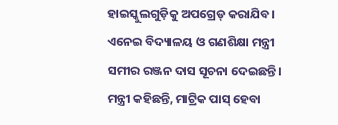ହାଇସ୍କୁଲଗୁଡ଼ିକୁ ଅପଗ୍ରେଡ୍ କରାଯିବ। ଏନେଇ ବିଦ୍ୟାଳୟ ଓ ଗଣଶିକ୍ଷା ମନ୍ତ୍ରୀ ସମୀର ରଞ୍ଜନ ଦାସ ସୂଚନା ଦେଇଛନ୍ତି। ମନ୍ତ୍ରୀ କହିଛନ୍ତି, ମାଟ୍ରିକ ପାସ୍ ହେବା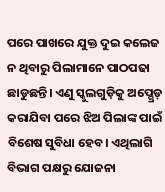ପରେ ପାଖରେ ଯୁକ୍ତ ଦୁଇ କଲେଜ ନ ଥିବାରୁ ପିଲାମାନେ ପାଠପଢା ଛାଡୁଛନ୍ତି। ଏଣୁ ସ୍କୁଲଗୁଡ଼ିକୁ ଅପ୍ଗ୍ରେଡ୍ କରାଯିବା ପରେ ଝିଅ ପିଲାଙ୍କ ପାଇଁ ବିଶେଷ ସୁବିଧା ହେବ। ଏଥିଲାଗି ବିଭାଗ ପକ୍ଷରୁ ଯୋଜନା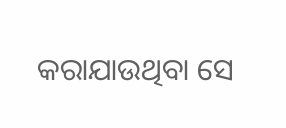କରାଯାଉଥିବା ସେ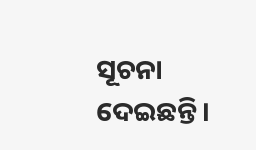ସୂଚନା ଦେଇଛନ୍ତି।